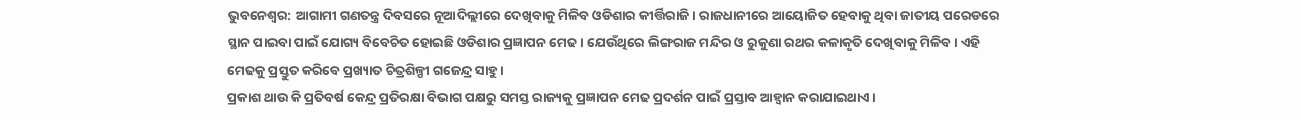ଭୁବନେଶ୍ବର: ଆଗାମୀ ଗଣତନ୍ତ୍ର ଦିବସରେ ନୂଆଦିଲ୍ଲୀରେ ଦେଖିବାକୁ ମିଳିବ ଓଡିଶାର କୀର୍ତ୍ତିରାଜି। ରାଜଧାନୀରେ ଆୟୋଜିତ ହେବାକୁ ଥିବା ଜାତୀୟ ପରେଡରେ ସ୍ଥାନ ପାଇବା ପାଇଁ ଯୋଗ୍ୟ ବିବେଚିତ ହୋଇଛି ଓଡିଶାର ପ୍ରଜ୍ଞାପନ ମେଢ। ଯେଉଁଥିରେ ଲିଙ୍ଗରାଜ ମନ୍ଦିର ଓ ରୁକୁଣା ରଥର କଳାକୃତି ଦେଖିବାକୁ ମିଳିବ। ଏହି ମେଢକୁ ପ୍ରସ୍ତୁତ କରିବେ ପ୍ରଖ୍ୟାତ ଚିତ୍ରଶିଳ୍ପୀ ଗଜେନ୍ଦ୍ର ସାହୁ।
ପ୍ରକାଶ ଥାଉ କି ପ୍ରତିବର୍ଷ କେନ୍ଦ୍ର ପ୍ରତିରକ୍ଷା ବିଭାଗ ପକ୍ଷରୁ ସମସ୍ତ ରାଜ୍ୟକୁ ପ୍ରଜ୍ଞାପନ ମେଢ ପ୍ରଦର୍ଶନ ପାଇଁ ପ୍ରସ୍ତାବ ଆହ୍ବାନ କରାଯାଇଥାଏ।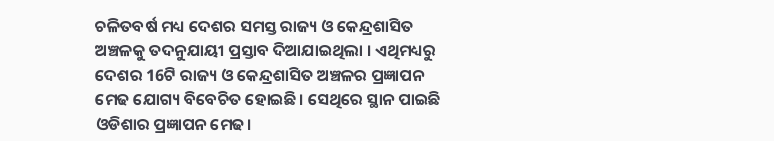ଚଳିତବର୍ଷ ମଧ୍ୟ ଦେଶର ସମସ୍ତ ରାଜ୍ୟ ଓ କେନ୍ଦ୍ରଶାସିତ ଅଞ୍ଚଳକୁ ତଦନୁଯାୟୀ ପ୍ରସ୍ତାବ ଦିଆଯାଇଥିଲା । ଏଥିମଧ୍ୟରୁ ଦେଶର 16ଟି ରାଜ୍ୟ ଓ କେନ୍ଦ୍ରଶାସିତ ଅଞ୍ଚଳର ପ୍ରଜ୍ଞାପନ ମେଢ ଯୋଗ୍ୟ ବିବେଚିତ ହୋଇଛି। ସେଥିରେ ସ୍ଥାନ ପାଇଛି ଓଡିଶାର ପ୍ରଜ୍ଞାପନ ମେଢ।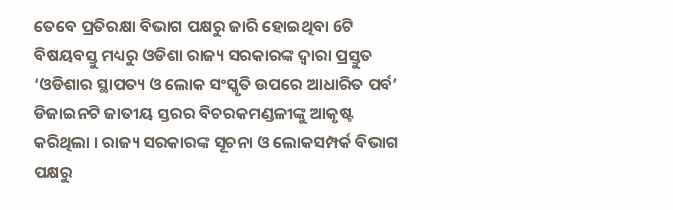ତେବେ ପ୍ରତିରକ୍ଷା ବିଭାଗ ପକ୍ଷରୁ ଜାରି ହୋଇଥିବା 6ଟି ବିଷୟବସ୍ତୁ ମଧ୍ୟରୁ ଓଡିଶା ରାଜ୍ୟ ସରକାରଙ୍କ ଦ୍ବାରା ପ୍ରସ୍ତୁତ ‘ଓଡିଶାର ସ୍ଥାପତ୍ୟ ଓ ଲୋକ ସଂସ୍କୃତି ଉପରେ ଆଧାରିତ ପର୍ବ’ ଡିଜାଇନଟି ଜାତୀୟ ସ୍ତରର ବିଚରକମଣ୍ଡଳୀଙ୍କୁ ଆକୃଷ୍ଟ କରିଥିଲା । ରାଜ୍ୟ ସରକାରଙ୍କ ସୂଚନା ଓ ଲୋକସମ୍ପର୍କ ବିଭାଗ ପକ୍ଷରୁ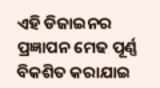ଏହି ଡିଜାଇନର ପ୍ରଜ୍ଞାପନ ମେଢ ପୂର୍ଣ୍ଣ ବିକଶିତ କରାଯାଇ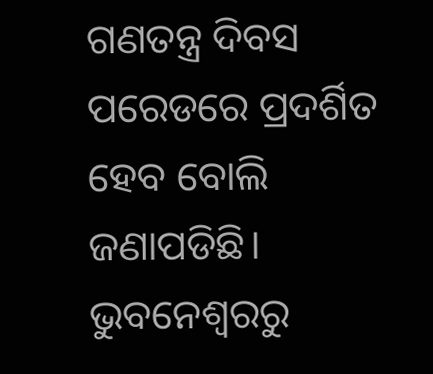ଗଣତନ୍ତ୍ର ଦିବସ ପରେଡରେ ପ୍ରଦର୍ଶିତ ହେବ ବୋଲି ଜଣାପଡିଛି।
ଭୁବନେଶ୍ବରରୁ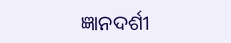ଜ୍ଞାନଦର୍ଶୀ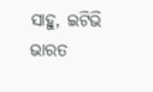ସାହୁ, ଇଟିଭି ଭାରତ